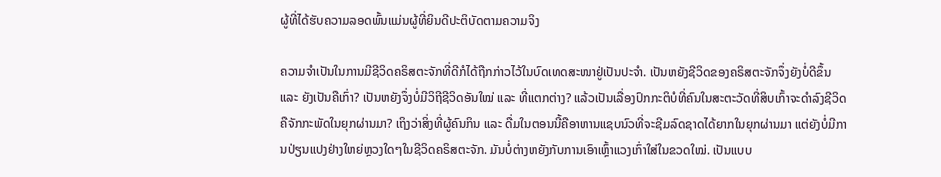ຜູ້ທີ່ໄດ້ຮັບຄວາມລອດພົ້ນແມ່ນຜູ້ທີ່ຍິນດີປະຕິບັດຕາມຄວາມຈິງ

ຄວາມຈໍາເປັນໃນການມີຊີວິດຄຣິສຕະຈັກທີ່ດີກໍໄດ້ຖືກກ່າວໄວ້ໃນບົດເທດສະໜາຢູ່ເປັນປະຈໍາ. ເປັນຫຍັງຊີວິດຂອງຄຣິສຕະຈັກຈຶ່ງຍັງບໍ່ດີຂຶ້ນ ແລະ ຍັງເປັນຄືເກົ່າ? ເປັນຫຍັງຈຶ່ງບໍ່ມີວິຖີຊີວິດອັນໃໝ່ ແລະ ທີ່ແຕກຕ່າງ? ແລ້ວເປັນເລື່ອງປົກກະຕິບໍທີ່ຄົນໃນສະຕະວັດທີ່ສິບເກົ້າຈະດໍາລົງຊີວິດຄືຈັກກະພັດໃນຍຸກຜ່ານມາ? ເຖິງວ່າສິ່ງທີ່ຜູ້ຄົນກິນ ແລະ ດື່ມໃນຕອນນີ້ຄືອາຫານແຊບນົວທີ່ຈະຊີມລົດຊາດໄດ້ຍາກໃນຍຸກຜ່ານມາ ແຕ່ຍັງບໍ່ມີການປ່ຽນແປງຢ່າງໃຫຍ່ຫຼວງໃດໆໃນຊີວິດຄຣິສຕະຈັກ. ມັນບໍ່ຕ່າງຫຍັງກັບການເອົາເຫຼົ້າແວງເກົ່າໃສ່ໃນຂວດໃໝ່. ເປັນແບບ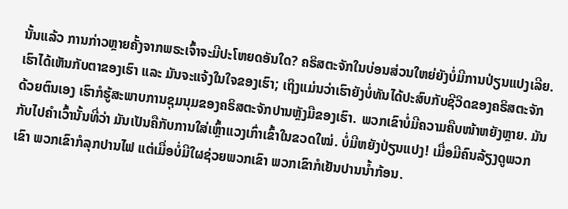ນັ້ນແລ້ວ ການກ່າວຫຼາຍຄັ້ງຈາກພຣະເຈົ້າຈະມີປະໂຫຍດອັນໃດ? ຄຣິສຕະຈັກໃນບ່ອນສ່ວນໃຫຍ່ຍັງບໍ່ມີການປ່ຽນແປງເລີຍ. ເຮົາໄດ້ເຫັນກັບຕາຂອງເຮົາ ແລະ ມັນຈະແຈ້ງໃນໃຈຂອງເຮົາ; ເຖິງແມ່ນວ່າເຮົາຍັງບໍ່ທັນໄດ້ປະສົບກັບຊີວິດຂອງຄຣິສຕະຈັກດ້ວຍຕົນເອງ ເຮົາກໍຮູ້ສະພາບການຊຸມນຸມຂອງຄຣິສຕະຈັກປານຫຼັງມືຂອງເຮົາ. ພວກເຂົາບໍ່ມີຄວາມຄືບໜ້າຫຍັງຫຼາຍ. ມັນກັບໄປຄໍາເວົ້ານັ້ນທີ່ວ່າ ມັນເປັນຄືກັບການໃສ່ເຫຼົ້າແວງເກົ່າເຂົ້າໃນຂວດໃໝ່. ບໍ່ມີຫຍັງປ່ຽນແປງ! ເມື່ອມີຄົນລ້ຽງດູພວກເຂົາ ພວກເຂົາກໍລຸກປານໄຟ ແຕ່ເມື່ອບໍ່ມີໃຜຊ່ວຍພວກເຂົາ ພວກເຂົາກໍເຢັນປານນໍ້າກ້ອນ.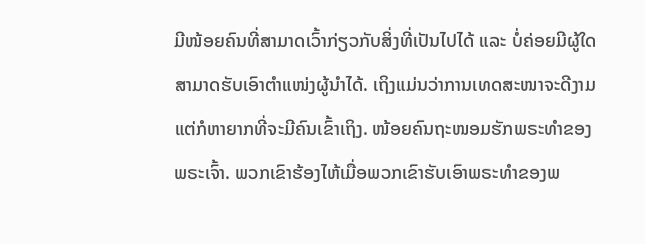ມີໜ້ອຍຄົນທີ່ສາມາດເວົ້າກ່ຽວກັບສິ່ງທີ່ເປັນໄປໄດ້ ແລະ ບໍ່ຄ່ອຍມີຜູ້ໃດສາມາດຮັບເອົາຕໍາແໜ່ງຜູ້ນໍາໄດ້. ເຖິງແມ່ນວ່າການເທດສະໜາຈະດີງາມ ແຕ່ກໍຫາຍາກທີ່ຈະມີຄົນເຂົ້າເຖິງ. ໜ້ອຍຄົນຖະໜອມຮັກພຣະທໍາຂອງພຣະເຈົ້າ. ພວກເຂົາຮ້ອງໄຫ້ເມື່ອພວກເຂົາຮັບເອົາພຣະທໍາຂອງພ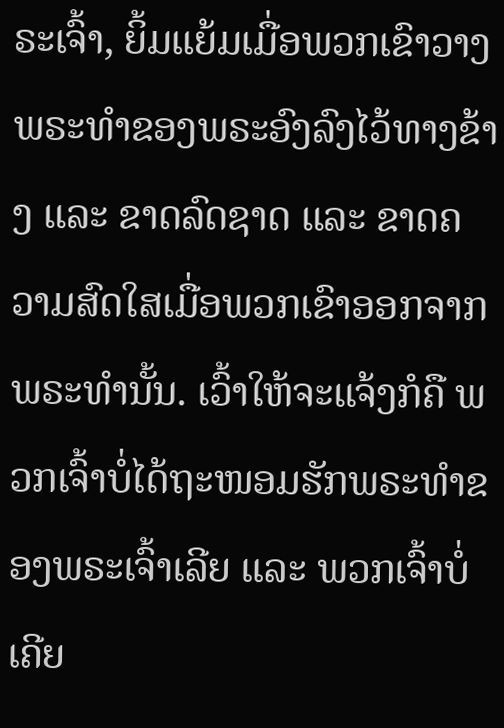ຣະເຈົ້າ, ຍິ້ມແຍ້ມເມື່ອພວກເຂົາວາງພຣະທໍາຂອງພຣະອົງລົງໄວ້ທາງຂ້າງ ແລະ ຂາດລົດຊາດ ແລະ ຂາດຄວາມສົດໃສເມື່ອພວກເຂົາອອກຈາກພຣະທໍານັ້ນ. ເວົ້າໃຫ້ຈະແຈ້ງກໍຄື ພວກເຈົ້າບໍ່ໄດ້ຖະໜອມຮັກພຣະທໍາຂອງພຣະເຈົ້າເລີຍ ແລະ ພວກເຈົ້າບໍ່ເຄີຍ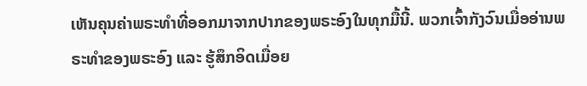ເຫັນຄຸນຄ່າພຣະທໍາທີ່ອອກມາຈາກປາກຂອງພຣະອົງໃນທຸກມື້ນີ້. ພວກເຈົ້າກັງວົນເມື່ອອ່ານພຣະທໍາຂອງພຣະອົງ ແລະ ຮູ້ສຶກອິດເມື່ອຍ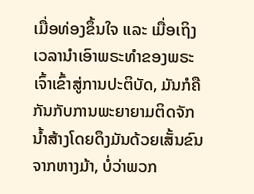ເມື່ອທ່ອງຂຶ້ນໃຈ ແລະ ເມື່ອເຖິງເວລານໍາເອົາພຣະທໍາຂອງພຣະເຈົ້າເຂົ້າສູ່ການປະຕິບັດ, ມັນກໍຄືກັນກັບການພະຍາຍາມຕິດຈັກນໍ້າສ້າງໂດຍດຶງມັນດ້ວຍເສັ້ນຂົນຈາກຫາງມ້າ, ບໍ່ວ່າພວກ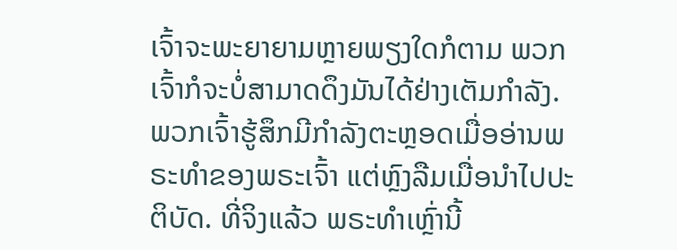ເຈົ້າຈະພະຍາຍາມຫຼາຍພຽງໃດກໍຕາມ ພວກເຈົ້າກໍຈະບໍ່ສາມາດດຶງມັນໄດ້ຢ່າງເຕັມກໍາລັງ. ພວກເຈົ້າຮູ້ສຶກມີກໍາລັງຕະຫຼອດເມື່ອອ່ານພຣະທໍາຂອງພຣະເຈົ້າ ແຕ່ຫຼົງລືມເມື່ອນໍາໄປປະຕິບັດ. ທີ່ຈິງແລ້ວ ພຣະທໍາເຫຼົ່ານີ້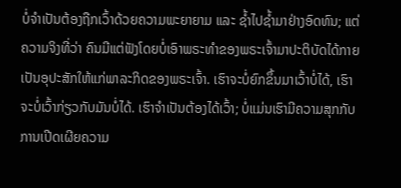ບໍ່ຈໍາເປັນຕ້ອງຖືກເວົ້າດ້ວຍຄວາມພະຍາຍາມ ແລະ ຊໍ້າໄປຊໍ້າມາຢ່າງອົດທົນ; ແຕ່ຄວາມຈິງທີ່ວ່າ ຄົນມີແຕ່ຟັງໂດຍບໍ່ເອົາພຣະທໍາຂອງພຣະເຈົ້າມາປະຕິບັດໄດ້ກາຍເປັນອຸປະສັກໃຫ້ແກ່ພາລະກິດຂອງພຣະເຈົ້າ. ເຮົາຈະບໍ່ຍົກຂຶ້ນມາເວົ້າບໍ່ໄດ້, ເຮົາຈະບໍ່ເວົ້າກ່ຽວກັບມັນບໍ່ໄດ້. ເຮົາຈໍາເປັນຕ້ອງໄດ້ເວົ້າ; ບໍ່ແມ່ນເຮົາມີຄວາມສຸກກັບການເປີດເຜີຍຄວາມ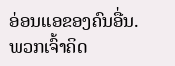ອ່ອນແອຂອງຄົນອື່ນ. ພວກເຈົ້າຄິດ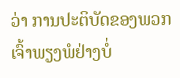ວ່າ ການປະຕິບັດຂອງພວກເຈົ້າພຽງພໍຢ່າງບໍ່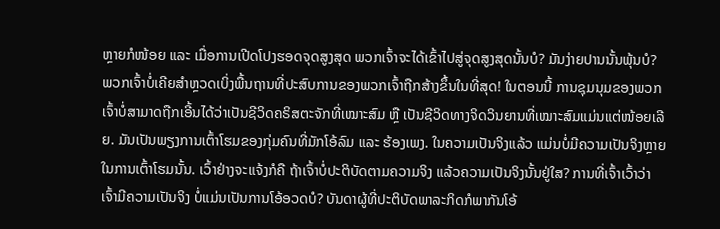ຫຼາຍກໍໜ້ອຍ ແລະ ເມື່ອການເປີດໂປງຮອດຈຸດສູງສຸດ ພວກເຈົ້າຈະໄດ້ເຂົ້າໄປສູ່ຈຸດສູງສຸດນັ້ນບໍ? ມັນງ່າຍປານນັ້ນພຸ້ນບໍ? ພວກເຈົ້າບໍ່ເຄີຍສໍາຫຼວດເບິ່ງພື້ນຖານທີ່ປະສົບການຂອງພວກເຈົ້າຖືກສ້າງຂຶ້ນໃນທີ່ສຸດ! ໃນຕອນນີ້ ການຊຸມນຸມຂອງພວກເຈົ້າບໍ່ສາມາດຖືກເອີ້ນໄດ້ວ່າເປັນຊີວິດຄຣິສຕະຈັກທີ່ເໝາະສົມ ຫຼື ເປັນຊີວິດທາງຈິດວິນຍານທີ່ເໝາະສົມແມ່ນແຕ່ໜ້ອຍເລີຍ. ມັນເປັນພຽງການເຕົ້າໂຮມຂອງກຸ່ມຄົນທີ່ມັກໂອ້ລົມ ແລະ ຮ້ອງເພງ. ໃນຄວາມເປັນຈິງແລ້ວ ແມ່ນບໍ່ມີຄວາມເປັນຈິງຫຼາຍໃນການເຕົ້າໂຮມນັ້ນ. ເວົ້າຢ່າງຈະແຈ້ງກໍຄື ຖ້າເຈົ້າບໍ່ປະຕິບັດຕາມຄວາມຈິງ ແລ້ວຄວາມເປັນຈິງນັ້ນຢູ່ໃສ? ການທີ່ເຈົ້າເວົ້າວ່າເຈົ້າມີຄວາມເປັນຈິງ ບໍ່ແມ່ນເປັນການໂອ້ອວດບໍ? ບັນດາຜູ້ທີ່ປະຕິບັດພາລະກິດກໍພາກັນໂອ້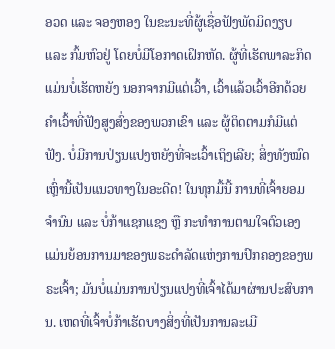ອວດ ແລະ ຈອງຫອງ ໃນຂະນະທີ່ຜູ້ເຊື່ອຟັງພັດມິດງຽບ ແລະ ກົ້ມຫົວຢູ່ ໂດຍບໍ່ມີໂອກາດເຝິກຫັດ. ຜູ້ທີ່ເຮັດພາລະກິດ ແມ່ນບໍ່ເຮັດຫຍັງ ນອກຈາກມີແຕ່ເວົ້າ, ເວົ້າແລ້ວເວົ້າອີກດ້ວຍຄໍາເວົ້າທີ່ຟັງສູງສົ່ງຂອງພວກເຂົາ ແລະ ຜູ້ຕິດຕາມກໍມີແຕ່ຟັງ. ບໍ່ມີການປ່ຽນແປງຫຍັງທີ່ຈະເວົ້າເຖິງເລີຍ; ສິ່ງທັງໝົດເຫຼົ່ານີ້ເປັນແນວທາງໃນອະດີດ! ໃນທຸກມື້ນີ້ ການທີ່ເຈົ້າຍອມຈໍານົນ ແລະ ບໍ່ກ້າແຊກແຊງ ຫຼື ກະທໍາການຕາມໃຈຕົວເອງແມ່ນຍ້ອນການມາຂອງພຣະດໍາລັດແຫ່ງການປົກຄອງຂອງພຣະເຈົ້າ; ມັນບໍ່ແມ່ນການປ່ຽນແປງທີ່ເຈົ້າໄດ້ມາຜ່ານປະສົບການ. ເຫດທີ່ເຈົ້າບໍ່ກ້າເຮັດບາງສິ່ງທີ່ເປັນການລະເມີ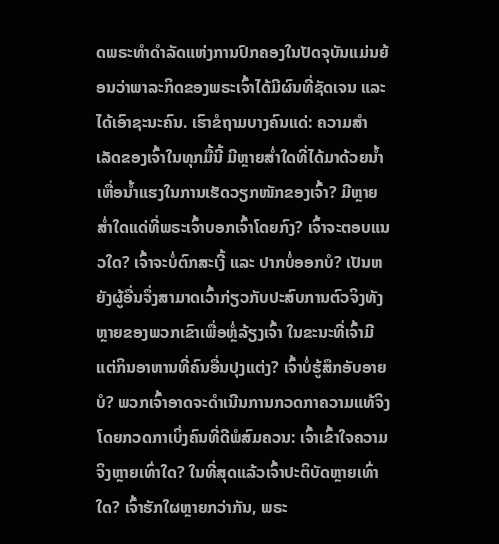ດພຣະທໍາດໍາລັດແຫ່ງການປົກຄອງໃນປັດຈຸບັນແມ່ນຍ້ອນວ່າພາລະກິດຂອງພຣະເຈົ້າໄດ້ມີຜົນທີ່ຊັດເຈນ ແລະ ໄດ້ເອົາຊະນະຄົນ. ເຮົາຂໍຖາມບາງຄົນແດ່: ຄວາມສໍາເລັດຂອງເຈົ້າໃນທຸກມື້ນີ້ ມີຫຼາຍສໍ່າໃດທີ່ໄດ້ມາດ້ວຍນໍ້າເຫື່ອນໍ້າແຮງໃນການເຮັດວຽກໜັກຂອງເຈົ້າ? ມີຫຼາຍສໍ່າໃດແດ່ທີ່ພຣະເຈົ້າບອກເຈົ້າໂດຍກົງ? ເຈົ້າຈະຕອບແນວໃດ? ເຈົ້າຈະບໍ່ຕົກສະເງີ້ ແລະ ປາກບໍ່ອອກບໍ? ເປັນຫຍັງຜູ້ອື່ນຈຶ່ງສາມາດເວົ້າກ່ຽວກັບປະສົບການຕົວຈິງທັງຫຼາຍຂອງພວກເຂົາເພື່ອຫຼໍ່ລ້ຽງເຈົ້າ ໃນຂະນະທີ່ເຈົ້າມີແຕ່ກິນອາຫານທີ່ຄົນອື່ນປຸງແຕ່ງ? ເຈົ້າບໍ່ຮູ້ສຶກອັບອາຍບໍ? ພວກເຈົ້າອາດຈະດໍາເນີນການກວດກາຄວາມແທ້ຈິງ ໂດຍກວດກາເບິ່ງຄົນທີ່ດີພໍສົມຄວນ: ເຈົ້າເຂົ້າໃຈຄວາມຈິງຫຼາຍເທົ່າໃດ? ໃນທີ່ສຸດແລ້ວເຈົ້າປະຕິບັດຫຼາຍເທົ່າໃດ? ເຈົ້າຮັກໃຜຫຼາຍກວ່າກັນ, ພຣະ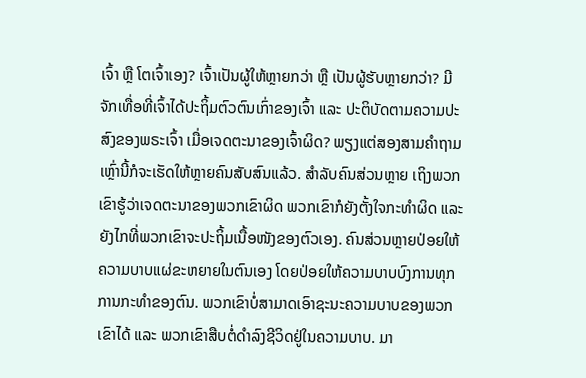ເຈົ້າ ຫຼື ໂຕເຈົ້າເອງ? ເຈົ້າເປັນຜູ້ໃຫ້ຫຼາຍກວ່າ ຫຼື ເປັນຜູ້ຮັບຫຼາຍກວ່າ? ມີຈັກເທື່ອທີ່ເຈົ້າໄດ້ປະຖິ້ມຕົວຕົນເກົ່າຂອງເຈົ້າ ແລະ ປະຕິບັດຕາມຄວາມປະສົງຂອງພຣະເຈົ້າ ເມື່ອເຈດຕະນາຂອງເຈົ້າຜິດ? ພຽງແຕ່ສອງສາມຄໍາຖາມເຫຼົ່ານີ້ກໍຈະເຮັດໃຫ້ຫຼາຍຄົນສັບສົນແລ້ວ. ສໍາລັບຄົນສ່ວນຫຼາຍ ເຖິງພວກເຂົາຮູ້ວ່າເຈດຕະນາຂອງພວກເຂົາຜິດ ພວກເຂົາກໍຍັງຕັ້ງໃຈກະທໍາຜິດ ແລະ ຍັງໄກທີ່ພວກເຂົາຈະປະຖິ້ມເນື້ອໜັງຂອງຕົວເອງ. ຄົນສ່ວນຫຼາຍປ່ອຍໃຫ້ຄວາມບາບແຜ່ຂະຫຍາຍໃນຕົນເອງ ໂດຍປ່ອຍໃຫ້ຄວາມບາບບົງການທຸກການກະທໍາຂອງຕົນ. ພວກເຂົາບໍ່ສາມາດເອົາຊະນະຄວາມບາບຂອງພວກເຂົາໄດ້ ແລະ ພວກເຂົາສືບຕໍ່ດໍາລົງຊີວິດຢູ່ໃນຄວາມບາບ. ມາ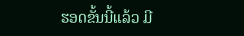ຮອດຂັ້ນນີ້ແລ້ວ ມີ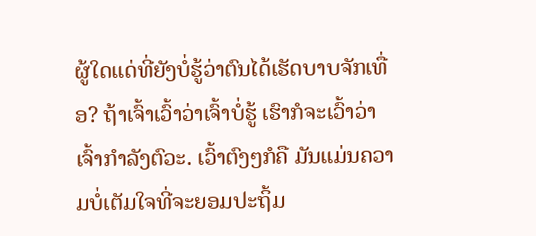ຜູ້ໃດແດ່ທີ່ຍັງບໍ່ຮູ້ວ່າຕົນໄດ້ເຮັດບາບຈັກເທື່ອ? ຖ້າເຈົ້າເວົ້າວ່າເຈົ້າບໍ່ຮູ້ ເຮົາກໍຈະເວົ້າວ່າ ເຈົ້າກໍາລັງຕົວະ. ເວົ້າຕົງໆກໍຄື ມັນແມ່ນຄວາມບໍ່ເຕັມໃຈທີ່ຈະຍອມປະຖິ້ມ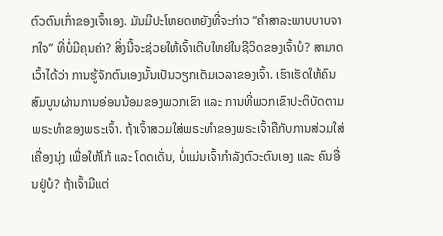ຕົວຕົນເກົ່າຂອງເຈົ້າເອງ. ມັນມີປະໂຫຍດຫຍັງທີ່ຈະກ່າວ “ຄໍາສາລະພາບບາບຈາກໃຈ” ທີ່ບໍ່ມີຄຸນຄ່າ? ສິ່ງນີ້ຈະຊ່ວຍໃຫ້ເຈົ້າເຕີບໃຫຍ່ໃນຊີວິດຂອງເຈົ້າບໍ? ສາມາດເວົ້າໄດ້ວ່າ ການຮູ້ຈັກຕົນເອງນັ້ນເປັນວຽກເຕັມເວລາຂອງເຈົ້າ. ເຮົາເຮັດໃຫ້ຄົນສົມບູນຜ່ານການອ່ອນນ້ອມຂອງພວກເຂົາ ແລະ ການທີ່ພວກເຂົາປະຕິບັດຕາມພຣະທໍາຂອງພຣະເຈົ້າ. ຖ້າເຈົ້າສວມໃສ່ພຣະທໍາຂອງພຣະເຈົ້າຄືກັບການສ່ວມໃສ່ເຄື່ອງນຸ່ງ ເພື່ອໃຫ້ໂກ້ ແລະ ໂດດເດັ່ນ, ບໍ່ແມ່ນເຈົ້າກໍາລັງຕົວະຕົນເອງ ແລະ ຄົນອື່ນຢູ່ບໍ? ຖ້າເຈົ້າມີແຕ່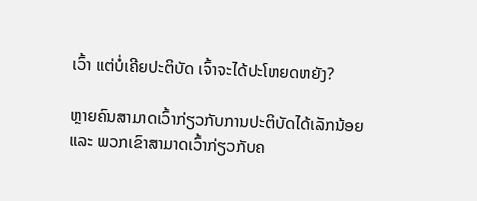ເວົ້າ ແຕ່ບໍ່ເຄີຍປະຕິບັດ ເຈົ້າຈະໄດ້ປະໂຫຍດຫຍັງ?

ຫຼາຍຄົນສາມາດເວົ້າກ່ຽວກັບການປະຕິບັດໄດ້ເລັກນ້ອຍ ແລະ ພວກເຂົາສາມາດເວົ້າກ່ຽວກັບຄ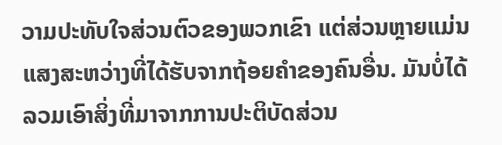ວາມປະທັບໃຈສ່ວນຕົວຂອງພວກເຂົາ ແຕ່ສ່ວນຫຼາຍແມ່ນແສງສະຫວ່າງທີ່ໄດ້ຮັບຈາກຖ້ອຍຄໍາຂອງຄົນອື່ນ. ມັນບໍ່ໄດ້ລວມເອົາສິ່ງທີ່ມາຈາກການປະຕິບັດສ່ວນ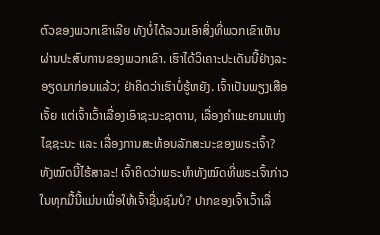ຕົວຂອງພວກເຂົາເລີຍ ທັງບໍ່ໄດ້ລວມເອົາສິ່ງທີ່ພວກເຂົາເຫັນຜ່ານປະສົບການຂອງພວກເຂົາ. ເຮົາໄດ້ວິເຄາະປະເດັນນີ້ຢ່າງລະອຽດມາກ່ອນແລ້ວ; ຢ່າຄິດວ່າເຮົາບໍ່ຮູ້ຫຍັງ. ເຈົ້າເປັນພຽງເສືອເຈັ້ຍ ແຕ່ເຈົ້າເວົ້າເລື່ອງເອົາຊະນະຊາຕານ, ເລື່ອງຄໍາພະຍານແຫ່ງໄຊຊະນະ ແລະ ເລື່ອງການສະທ້ອນລັກສະນະຂອງພຣະເຈົ້າ? ທັງໝົດນີ້ໄຮ້ສາລະ! ເຈົ້າຄິດວ່າພຣະທໍາທັງໝົດທີ່ພຣະເຈົ້າກ່າວໃນທຸກມື້ນີ້ແມ່ນເພື່ອໃຫ້ເຈົ້າຊື່ນຊົມບໍ? ປາກຂອງເຈົ້າເວົ້າເລື່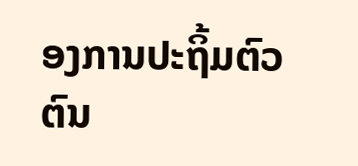ອງການປະຖິ້ມຕົວຕົນ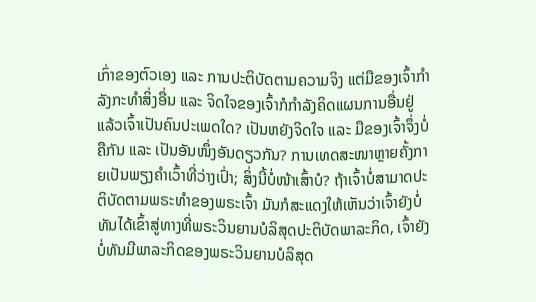ເກົ່າຂອງຕົວເອງ ແລະ ການປະຕິບັດຕາມຄວາມຈິງ ແຕ່ມືຂອງເຈົ້າກໍາລັງກະທໍາສິ່ງອື່ນ ແລະ ຈິດໃຈຂອງເຈົ້າກໍກໍາລັງຄິດແຜນການອື່ນຢູ່ ແລ້ວເຈົ້າເປັນຄົນປະເພດໃດ? ເປັນຫຍັງຈິດໃຈ ແລະ ມືຂອງເຈົ້າຈຶ່ງບໍ່ຄືກັນ ແລະ ເປັນອັນໜຶ່ງອັນດຽວກັນ? ການເທດສະໜາຫຼາຍຄັ້ງກາຍເປັນພຽງຄໍາເວົ້າທີ່ວ່າງເປົ່າ; ສິ່ງນີ້ບໍ່ໜ້າເສົ້າບໍ? ຖ້າເຈົ້າບໍ່ສາມາດປະຕິບັດຕາມພຣະທໍາຂອງພຣະເຈົ້າ ມັນກໍສະແດງໃຫ້ເຫັນວ່າເຈົ້າຍັງບໍ່ທັນໄດ້ເຂົ້າສູ່ທາງທີ່ພຣະວິນຍານບໍລິສຸດປະຕິບັດພາລະກິດ, ເຈົ້າຍັງບໍ່ທັນມີພາລະກິດຂອງພຣະວິນຍານບໍລິສຸດ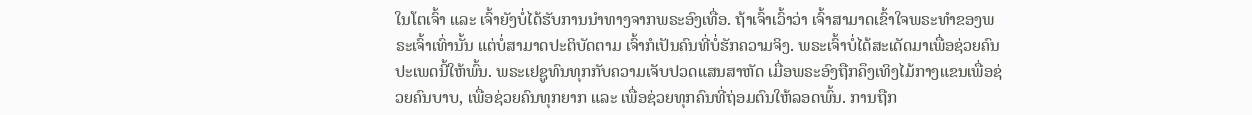ໃນໂຕເຈົ້າ ແລະ ເຈົ້າຍັງບໍ່ໄດ້ຮັບການນໍາທາງຈາກພຣະອົງເທື່ອ. ຖ້າເຈົ້າເວົ້າວ່າ ເຈົ້າສາມາດເຂົ້າໃຈພຣະທໍາຂອງພຣະເຈົ້າເທົ່ານັ້ນ ແຕ່ບໍ່ສາມາດປະຕິບັດຕາມ ເຈົ້າກໍເປັນຄົນທີ່ບໍ່ຮັກຄວາມຈິງ. ພຣະເຈົ້າບໍ່ໄດ້ສະເດັດມາເພື່ອຊ່ວຍຄົນປະເພດນີ້ໃຫ້ພົ້ນ. ພຣະເຢຊູທົນທຸກກັບຄວາມເຈັບປວດແສນສາຫັດ ເມື່ອພຣະອົງຖືກຄຶງເທິງໄມ້ກາງແຂນເພື່ອຊ່ວຍຄົນບາບ, ເພື່ອຊ່ວຍຄົນທຸກຍາກ ແລະ ເພື່ອຊ່ວຍທຸກຄົນທີ່ຖ່ອມຕົນໃຫ້ລອດພົ້ນ. ການຖືກ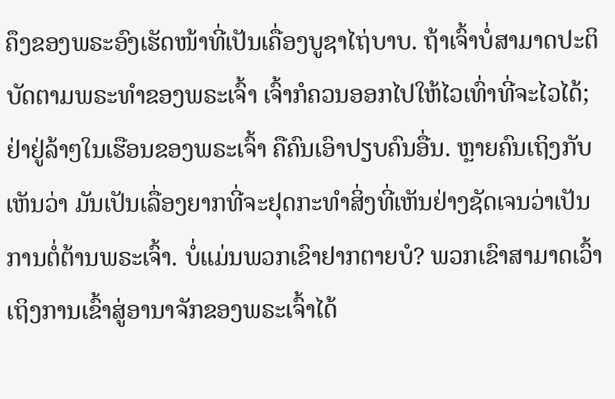ຄຶງຂອງພຣະອົງເຮັດໜ້າທີ່ເປັນເຄື່ອງບູຊາໄຖ່ບາບ. ຖ້າເຈົ້າບໍ່ສາມາດປະຕິບັດຕາມພຣະທໍາຂອງພຣະເຈົ້າ ເຈົ້າກໍຄວນອອກໄປໃຫ້ໄວເທົ່າທີ່ຈະໄວໄດ້; ຢ່າຢູ່ລ້າໆໃນເຮືອນຂອງພຣະເຈົ້າ ຄືຄົນເອົາປຽບຄົນອື່ນ. ຫຼາຍຄົນເຖິງກັບເຫັນວ່າ ມັນເປັນເລື່ອງຍາກທີ່ຈະຢຸດກະທໍາສິ່ງທີ່ເຫັນຢ່າງຊັດເຈນວ່າເປັນການຕໍ່ຕ້ານພຣະເຈົ້າ. ບໍ່ແມ່ນພວກເຂົາຢາກຕາຍບໍ? ພວກເຂົາສາມາດເວົ້າເຖິງການເຂົ້າສູ່ອານາຈັກຂອງພຣະເຈົ້າໄດ້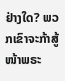ຢ່າງໃດ? ພວກເຂົາຈະກ້າສູ້ໜ້າພຣະ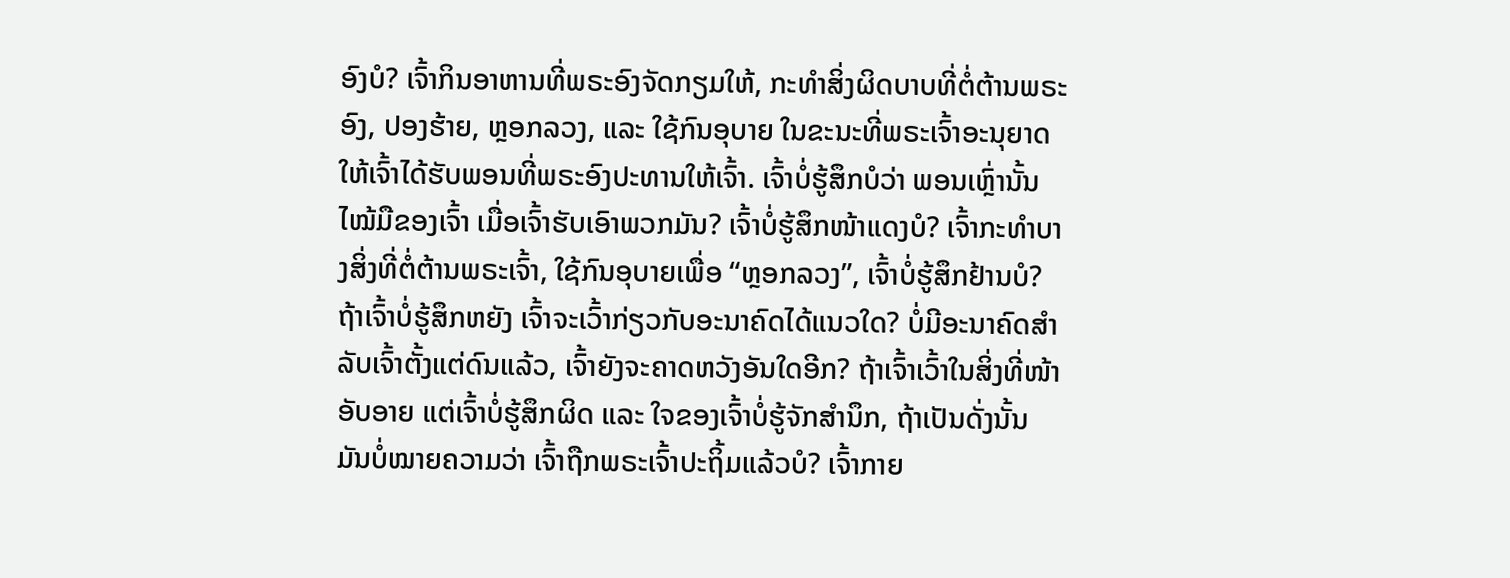ອົງບໍ? ເຈົ້າກິນອາຫານທີ່ພຣະອົງຈັດກຽມໃຫ້, ກະທໍາສິ່ງຜິດບາບທີ່ຕໍ່ຕ້ານພຣະອົງ, ປອງຮ້າຍ, ຫຼອກລວງ, ແລະ ໃຊ້ກົນອຸບາຍ ໃນຂະນະທີ່ພຣະເຈົ້າອະນຸຍາດໃຫ້ເຈົ້າໄດ້ຮັບພອນທີ່ພຣະອົງປະທານໃຫ້ເຈົ້າ. ເຈົ້າບໍ່ຮູ້ສຶກບໍວ່າ ພອນເຫຼົ່ານັ້ນໄໝ້ມືຂອງເຈົ້າ ເມື່ອເຈົ້າຮັບເອົາພວກມັນ? ເຈົ້າບໍ່ຮູ້ສຶກໜ້າແດງບໍ? ເຈົ້າກະທໍາບາງສິ່ງທີ່ຕໍ່ຕ້ານພຣະເຈົ້າ, ໃຊ້ກົນອຸບາຍເພື່ອ “ຫຼອກລວງ”, ເຈົ້າບໍ່ຮູ້ສຶກຢ້ານບໍ? ຖ້າເຈົ້າບໍ່ຮູ້ສຶກຫຍັງ ເຈົ້າຈະເວົ້າກ່ຽວກັບອະນາຄົດໄດ້ແນວໃດ? ບໍ່ມີອະນາຄົດສໍາລັບເຈົ້າຕັ້ງແຕ່ດົນແລ້ວ, ເຈົ້າຍັງຈະຄາດຫວັງອັນໃດອີກ? ຖ້າເຈົ້າເວົ້າໃນສິ່ງທີ່ໜ້າອັບອາຍ ແຕ່ເຈົ້າບໍ່ຮູ້ສຶກຜິດ ແລະ ໃຈຂອງເຈົ້າບໍ່ຮູ້ຈັກສໍານຶກ, ຖ້າເປັນດັ່ງນັ້ນ ມັນບໍ່ໝາຍຄວາມວ່າ ເຈົ້າຖືກພຣະເຈົ້າປະຖິ້ມແລ້ວບໍ? ເຈົ້າກາຍ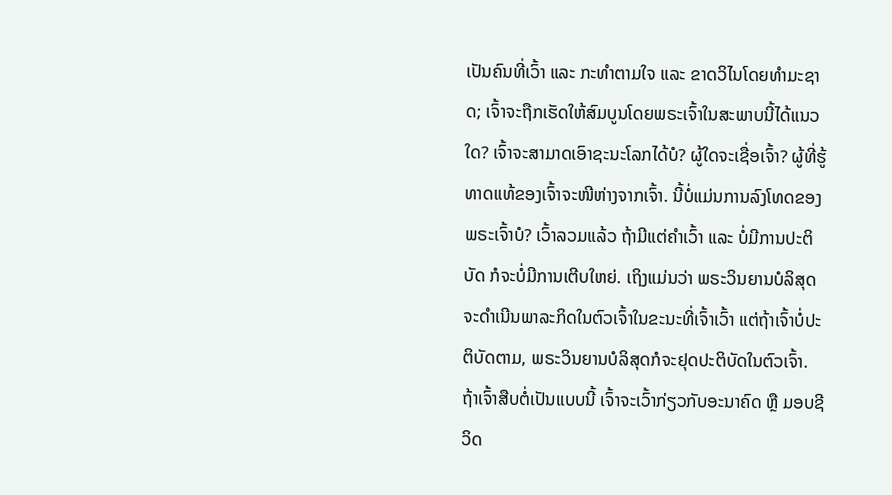ເປັນຄົນທີ່ເວົ້າ ແລະ ກະທໍາຕາມໃຈ ແລະ ຂາດວິໄນໂດຍທໍາມະຊາດ; ເຈົ້າຈະຖືກເຮັດໃຫ້ສົມບູນໂດຍພຣະເຈົ້າໃນສະພາບນີ້ໄດ້ແນວໃດ? ເຈົ້າຈະສາມາດເອົາຊະນະໂລກໄດ້ບໍ? ຜູ້ໃດຈະເຊື່ອເຈົ້າ? ຜູ້ທີ່ຮູ້ທາດແທ້ຂອງເຈົ້າຈະໜີຫ່າງຈາກເຈົ້າ. ນີ້ບໍ່ແມ່ນການລົງໂທດຂອງພຣະເຈົ້າບໍ? ເວົ້າລວມແລ້ວ ຖ້າມີແຕ່ຄໍາເວົ້າ ແລະ ບໍ່ມີການປະຕິບັດ ກໍຈະບໍ່ມີການເຕີບໃຫຍ່. ເຖິງແມ່ນວ່າ ພຣະວິນຍານບໍລິສຸດຈະດໍາເນີນພາລະກິດໃນຕົວເຈົ້າໃນຂະນະທີ່ເຈົ້າເວົ້າ ແຕ່ຖ້າເຈົ້າບໍ່ປະຕິບັດຕາມ, ພຣະວິນຍານບໍລິສຸດກໍຈະຢຸດປະຕິບັດໃນຕົວເຈົ້າ. ຖ້າເຈົ້າສືບຕໍ່ເປັນແບບນີ້ ເຈົ້າຈະເວົ້າກ່ຽວກັບອະນາຄົດ ຫຼື ມອບຊີວິດ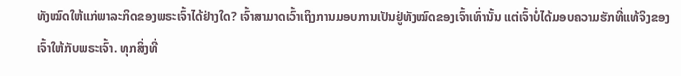ທັງໝົດໃຫ້ແກ່ພາລະກິດຂອງພຣະເຈົ້າໄດ້ຢ່າງໃດ? ເຈົ້າສາມາດເວົ້າເຖິງການມອບການເປັນຢູ່ທັງໝົດຂອງເຈົ້າເທົ່ານັ້ນ ແຕ່ເຈົ້າບໍ່ໄດ້ມອບຄວາມຮັກທີ່ແທ້ຈິງຂອງເຈົ້າໃຫ້ກັບພຣະເຈົ້າ. ທຸກສິ່ງທີ່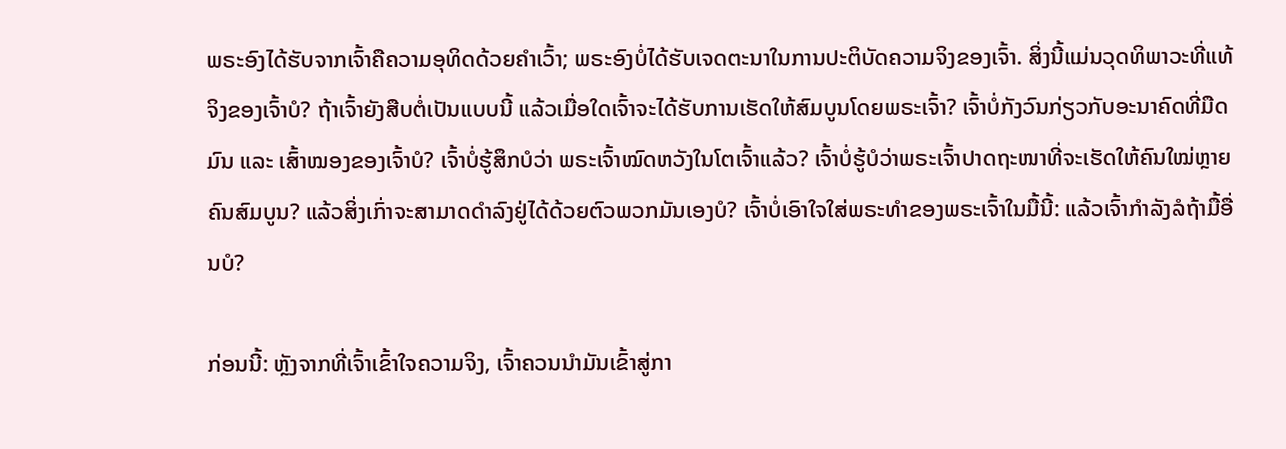ພຣະອົງໄດ້ຮັບຈາກເຈົ້າຄືຄວາມອຸທິດດ້ວຍຄຳເວົ້າ; ພຣະອົງບໍ່ໄດ້ຮັບເຈດຕະນາໃນການປະຕິບັດຄວາມຈິງຂອງເຈົ້າ. ສິ່ງນີ້ແມ່ນວຸດທິພາວະທີ່ແທ້ຈິງຂອງເຈົ້າບໍ? ຖ້າເຈົ້າຍັງສືບຕໍ່ເປັນແບບນີ້ ແລ້ວເມື່ອໃດເຈົ້າຈະໄດ້ຮັບການເຮັດໃຫ້ສົມບູນໂດຍພຣະເຈົ້າ? ເຈົ້າບໍ່ກັງວົນກ່ຽວກັບອະນາຄົດທີ່ມືດມົນ ແລະ ເສົ້າໝອງຂອງເຈົ້າບໍ? ເຈົ້າບໍ່ຮູ້ສຶກບໍວ່າ ພຣະເຈົ້າໝົດຫວັງໃນໂຕເຈົ້າແລ້ວ? ເຈົ້າບໍ່ຮູ້ບໍວ່າພຣະເຈົ້າປາດຖະໜາທີ່ຈະເຮັດໃຫ້ຄົນໃໝ່ຫຼາຍຄົນສົມບູນ? ແລ້ວສິ່ງເກົ່າຈະສາມາດດໍາລົງຢູ່ໄດ້ດ້ວຍຕົວພວກມັນເອງບໍ? ເຈົ້າບໍ່ເອົາໃຈໃສ່ພຣະທໍາຂອງພຣະເຈົ້າໃນມື້ນີ້: ແລ້ວເຈົ້າກໍາລັງລໍຖ້າມື້ອື່ນບໍ?

ກ່ອນນີ້: ຫຼັງຈາກທີ່ເຈົ້າເຂົ້າໃຈຄວາມຈິງ, ເຈົ້າຄວນນໍາມັນເຂົ້າສູ່ກາ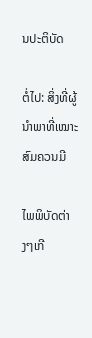ນປະຕິບັດ

ຕໍ່ໄປ: ສິ່ງທີ່ຜູ້ນໍາພາທີ່ເໝາະສົມຄວນມີ

ໄພພິບັດຕ່າງໆເກີ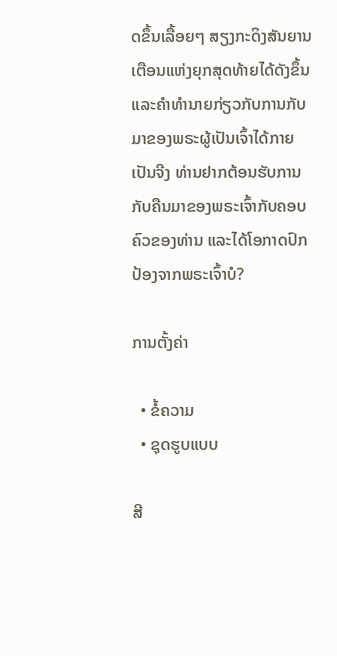ດຂຶ້ນເລື້ອຍໆ ສຽງກະດິງສັນຍານເຕືອນແຫ່ງຍຸກສຸດທ້າຍໄດ້ດັງຂຶ້ນ ແລະຄໍາທໍານາຍກ່ຽວກັບການກັບມາຂອງພຣະຜູ້ເປັນເຈົ້າໄດ້ກາຍເປັນຈີງ ທ່ານຢາກຕ້ອນຮັບການກັບຄືນມາຂອງພຣະເຈົ້າກັບຄອບຄົວຂອງທ່ານ ແລະໄດ້ໂອກາດປົກປ້ອງຈາກພຣະເຈົ້າບໍ?

ການຕັ້ງຄ່າ

  • ຂໍ້ຄວາມ
  • ຊຸດຮູບແບບ

ສີ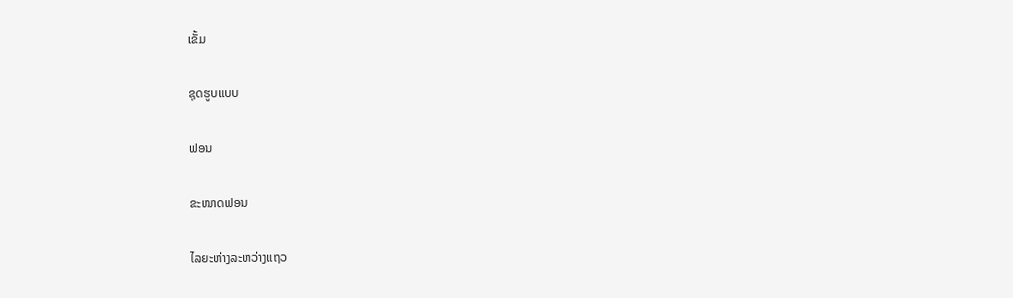ເຂັ້ມ

ຊຸດຮູບແບບ

ຟອນ

ຂະໜາດຟອນ

ໄລຍະຫ່າງລະຫວ່າງແຖວ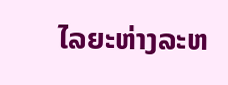ໄລຍະຫ່າງລະຫ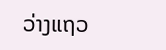ວ່າງແຖວ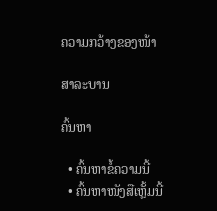ຄວາມກວ້າງຂອງໜ້າ

ສາລະບານ

ຄົ້ນຫາ

  • ຄົ້ນຫາຂໍ້ຄວາມນີ້
  • ຄົ້ນຫາໜັງສືເຫຼັ້ມນີ້